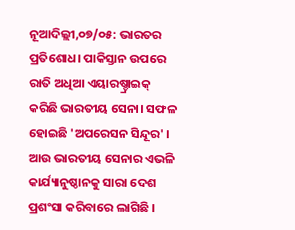ନୂଆଦିଲ୍ଲୀ,୦୭/୦୫: ଭାରତର ପ୍ରତିଶୋଧ। ପାକିସ୍ତାନ ଉପରେ ରାତି ଅଧିଆ ଏୟାରଷ୍ଚ୍ରାଇକ୍ କରିଛି ଭାରତୀୟ ସେନା। ସଫଳ ହୋଇଛି 'ଅପରେସନ ସିନ୍ଦୂର' । ଆଉ ଭାରତୀୟ ସେନାର ଏଭଳି କାର୍ଯ୍ୟାନୁଷ୍ଠାନକୁ ସାରା ଦେଶ ପ୍ରଶଂସା କରିବାରେ ଲାଗିଛି ।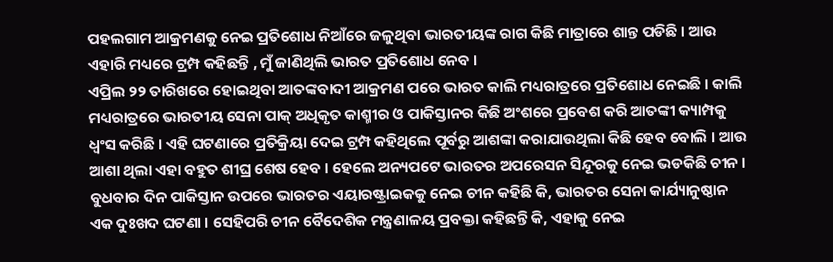ପହଲଗାମ ଆକ୍ରମଣକୁ ନେଇ ପ୍ରତିଶୋଧ ନିଆଁରେ ଜଳୁଥିବା ଭାରତୀୟଙ୍କ ରାଗ କିଛି ମାତ୍ରାରେ ଶାନ୍ତ ପଡିଛି । ଆଉ ଏହାରି ମଧ୍ୟରେ ଟ୍ରମ୍ପ କହିଛନ୍ତି , ମୁଁ ଜାଣିଥିଲି ଭାରତ ପ୍ରତିଶୋଧ ନେବ ।
ଏପ୍ରିଲ ୨୨ ତାରିଖରେ ହୋଇଥିବା ଆତଙ୍କବାଦୀ ଆକ୍ରମଣ ପରେ ଭାରତ କାଲି ମଧ୍ୟରାତ୍ରରେ ପ୍ରତିଶୋଧ ନେଇଛି । କାଲି ମଧ୍ୟରାତ୍ରରେ ଭାରତୀୟ ସେନା ପାକ୍ ଅଧିକୃତ କାଶ୍ମୀର ଓ ପାକିସ୍ତାନର କିଛି ଅଂଶରେ ପ୍ରବେଶ କରି ଆତଙ୍କୀ କ୍ୟାମ୍ପକୁ ଧ୍ବଂସ କରିଛି । ଏହି ଘଟଣାରେ ପ୍ରତିକ୍ରିୟା ଦେଇ ଟ୍ରମ୍ପ କହିଥିଲେ ପୂର୍ବରୁ ଆଶଙ୍କା କରାଯାଉଥିଲା କିଛି ହେବ ବୋଲି । ଆଉ ଆଶା ଥିଲା ଏହା ବହୁତ ଶୀଘ୍ର ଶେଷ ହେବ । ହେଲେ ଅନ୍ୟପଟେ ଭାରତର ଅପରେସନ ସିନ୍ଦୂରକୁ ନେଇ ଭଡକିଛି ଚୀନ । ବୁଧବାର ଦିନ ପାକିସ୍ତାନ ଉପରେ ଭାରତର ଏୟାରଷ୍ଟ୍ରାଇକକୁ ନେଇ ଚୀନ କହିଛି କି, ଭାରତର ସେନା କାର୍ଯ୍ୟାନୁଷ୍ଠାନ ଏକ ଦୁଃଖଦ ଘଟଣା । ସେହିପରି ଚୀନ ବୈଦେଶିକ ମନ୍ତ୍ରଣାଳୟ ପ୍ରବକ୍ତା କହିଛନ୍ତି କି, ଏହାକୁ ନେଇ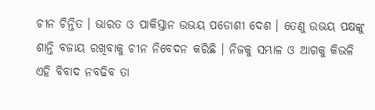ଚୀନ ଚିନ୍ତିତ । ଭାରତ ଓ ପାକିସ୍ତାନ ଉଭୟ ପଡୋଶୀ ଦେଶ । ତେଣୁ ଉଭୟ ପକ୍ଷଙ୍କୁ ଶାନ୍ତି ବଜାୟ ରଖିବାକୁ ଚୀନ ନିବେଦନ କରିଛି । ନିଜକୁ ସମ୍ଭାଳ ଓ ଆଗକୁ କିଭଳି ଏହି ବିବାଦ ନବଢିବ ତା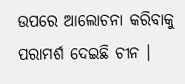ଉପରେ ଆଲୋଚନା କରିବାକୁ ପରାମର୍ଶ ଦେଇଛି ଚୀନ ।